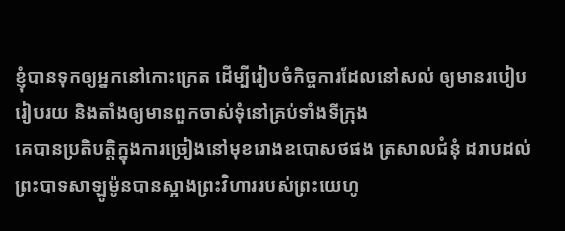ខ្ញុំបានទុកឲ្យអ្នកនៅកោះក្រេត ដើម្បីរៀបចំកិច្ចការដែលនៅសល់ ឲ្យមានរបៀបរៀបរយ និងតាំងឲ្យមានពួកចាស់ទុំនៅគ្រប់ទាំងទីក្រុង
គេបានប្រតិបត្តិក្នុងការច្រៀងនៅមុខរោងឧបោសថផង ត្រសាលជំនុំ ដរាបដល់ព្រះបាទសាឡូម៉ូនបានស្អាងព្រះវិហាររបស់ព្រះយេហូ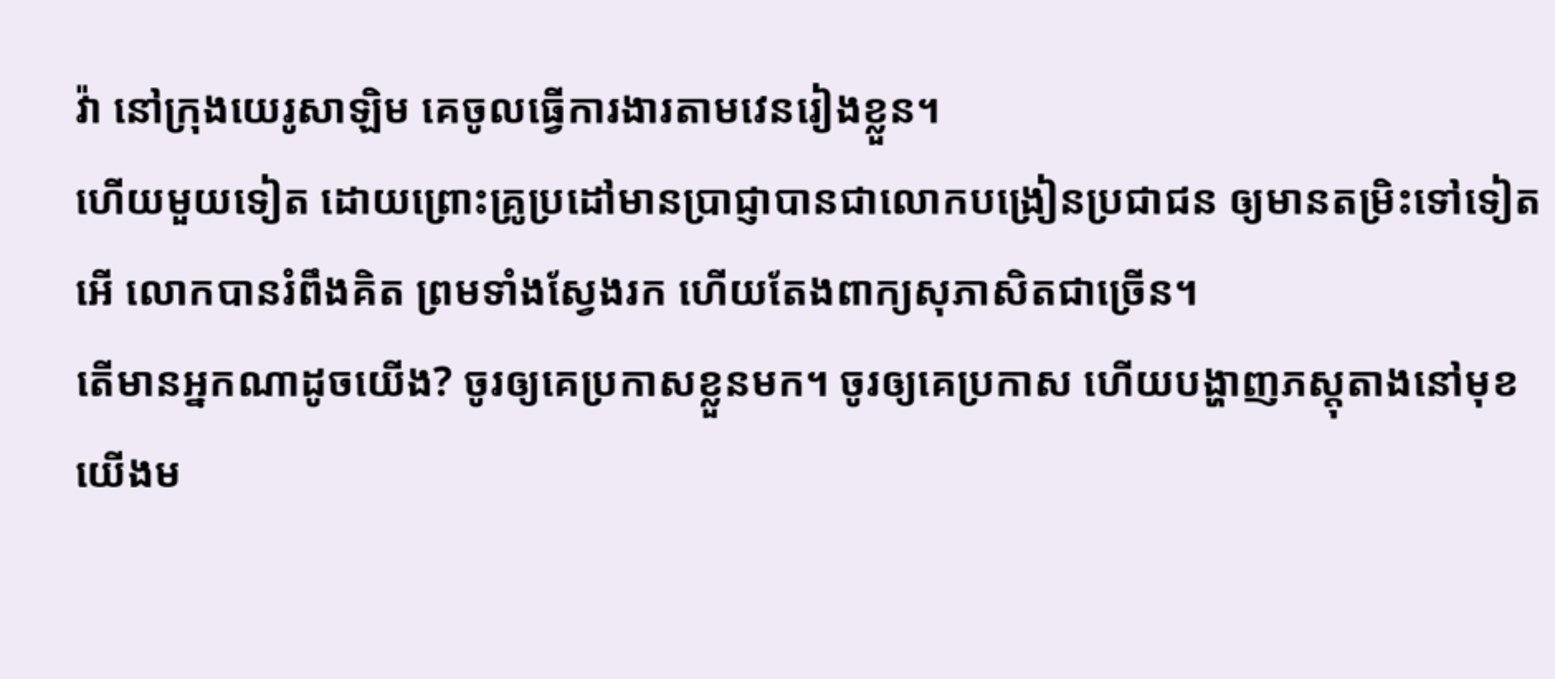វ៉ា នៅក្រុងយេរូសាឡិម គេចូលធ្វើការងារតាមវេនរៀងខ្លួន។
ហើយមួយទៀត ដោយព្រោះគ្រូប្រដៅមានប្រាជ្ញាបានជាលោកបង្រៀនប្រជាជន ឲ្យមានតម្រិះទៅទៀត អើ លោកបានរំពឹងគិត ព្រមទាំងស្វែងរក ហើយតែងពាក្យសុភាសិតជាច្រើន។
តើមានអ្នកណាដូចយើង? ចូរឲ្យគេប្រកាសខ្លួនមក។ ចូរឲ្យគេប្រកាស ហើយបង្ហាញភស្តុតាងនៅមុខយើងម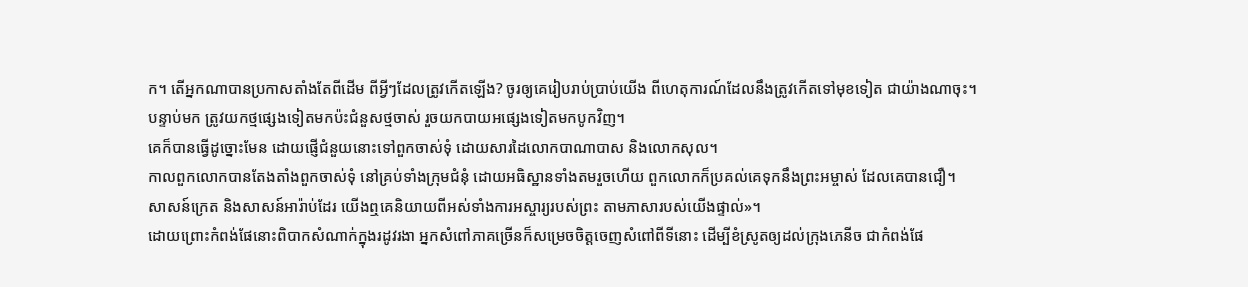ក។ តើអ្នកណាបានប្រកាសតាំងតែពីដើម ពីអ្វីៗដែលត្រូវកើតឡើង? ចូរឲ្យគេរៀបរាប់ប្រាប់យើង ពីហេតុការណ៍ដែលនឹងត្រូវកើតទៅមុខទៀត ជាយ៉ាងណាចុះ។
បន្ទាប់មក ត្រូវយកថ្មផ្សេងទៀតមកប៉ះជំនួសថ្មចាស់ រួចយកបាយអផ្សេងទៀតមកបូកវិញ។
គេក៏បានធ្វើដូច្នោះមែន ដោយផ្ញើជំនួយនោះទៅពួកចាស់ទុំ ដោយសារដៃលោកបាណាបាស និងលោកសុល។
កាលពួកលោកបានតែងតាំងពួកចាស់ទុំ នៅគ្រប់ទាំងក្រុមជំនុំ ដោយអធិស្ឋានទាំងតមរួចហើយ ពួកលោកក៏ប្រគល់គេទុកនឹងព្រះអម្ចាស់ ដែលគេបានជឿ។
សាសន៍ក្រេត និងសាសន៍អារ៉ាប់ដែរ យើងឮគេនិយាយពីអស់ទាំងការអស្ចារ្យរបស់ព្រះ តាមភាសារបស់យើងផ្ទាល់»។
ដោយព្រោះកំពង់ផែនោះពិបាកសំណាក់ក្នុងរដូវរងា អ្នកសំពៅភាគច្រើនក៏សម្រេចចិត្តចេញសំពៅពីទីនោះ ដើម្បីខំស្រូតឲ្យដល់ក្រុងភេនីច ជាកំពង់ផែ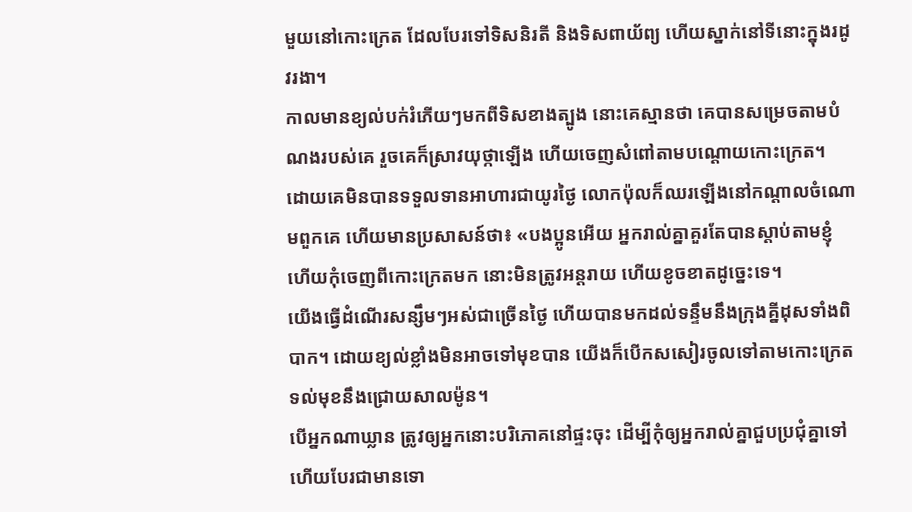មួយនៅកោះក្រេត ដែលបែរទៅទិសនិរតី និងទិសពាយ័ព្យ ហើយស្នាក់នៅទីនោះក្នុងរដូវរងា។
កាលមានខ្យល់បក់រំភើយៗមកពីទិសខាងត្បូង នោះគេស្មានថា គេបានសម្រេចតាមបំណងរបស់គេ រួចគេក៏ស្រាវយុថ្កាឡើង ហើយចេញសំពៅតាមបណ្ដោយកោះក្រេត។
ដោយគេមិនបានទទួលទានអាហារជាយូរថ្ងៃ លោកប៉ុលក៏ឈរឡើងនៅកណ្តាលចំណោមពួកគេ ហើយមានប្រសាសន៍ថា៖ «បងប្អូនអើយ អ្នករាល់គ្នាគួរតែបានស្តាប់តាមខ្ញុំ ហើយកុំចេញពីកោះក្រេតមក នោះមិនត្រូវអន្តរាយ ហើយខូចខាតដូច្នេះទេ។
យើងធ្វើដំណើរសន្សឹមៗអស់ជាច្រើនថ្ងៃ ហើយបានមកដល់ទន្ទឹមនឹងក្រុងគ្នីដុសទាំងពិបាក។ ដោយខ្យល់ខ្លាំងមិនអាចទៅមុខបាន យើងក៏បើកសសៀរចូលទៅតាមកោះក្រេត ទល់មុខនឹងជ្រោយសាលម៉ូន។
បើអ្នកណាឃ្លាន ត្រូវឲ្យអ្នកនោះបរិភោគនៅផ្ទះចុះ ដើម្បីកុំឲ្យអ្នករាល់គ្នាជួបប្រជុំគ្នាទៅ ហើយបែរជាមានទោ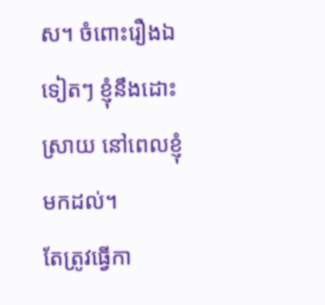ស។ ចំពោះរឿងឯទៀតៗ ខ្ញុំនឹងដោះស្រាយ នៅពេលខ្ញុំមកដល់។
តែត្រូវធ្វើកា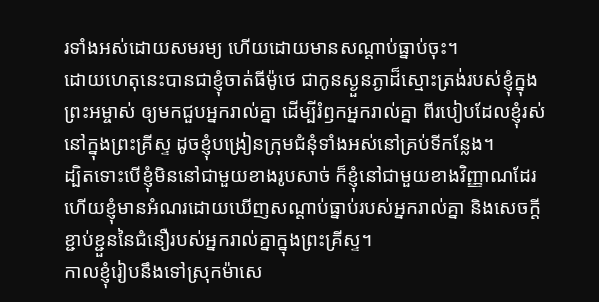រទាំងអស់ដោយសមរម្យ ហើយដោយមានសណ្ដាប់ធ្នាប់ចុះ។
ដោយហេតុនេះបានជាខ្ញុំចាត់ធីម៉ូថេ ជាកូនស្ងួនភ្ងាដ៏ស្មោះត្រង់របស់ខ្ញុំក្នុងព្រះអម្ចាស់ ឲ្យមកជួបអ្នករាល់គ្នា ដើម្បីរំឭកអ្នករាល់គ្នា ពីរបៀបដែលខ្ញុំរស់នៅក្នុងព្រះគ្រីស្ទ ដូចខ្ញុំបង្រៀនក្រុមជំនុំទាំងអស់នៅគ្រប់ទីកន្លែង។
ដ្បិតទោះបើខ្ញុំមិននៅជាមួយខាងរូបសាច់ ក៏ខ្ញុំនៅជាមួយខាងវិញ្ញាណដែរ ហើយខ្ញុំមានអំណរដោយឃើញសណ្តាប់ធ្នាប់របស់អ្នករាល់គ្នា និងសេចក្តីខ្ជាប់ខ្ជួននៃជំនឿរបស់អ្នករាល់គ្នាក្នុងព្រះគ្រីស្ទ។
កាលខ្ញុំរៀបនឹងទៅស្រុកម៉ាសេ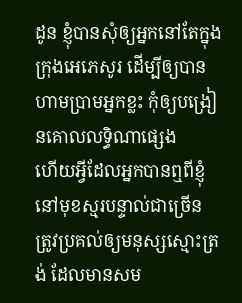ដូន ខ្ញុំបានសុំឲ្យអ្នកនៅតែក្នុងក្រុងអេភេសូរ ដើម្បីឲ្យបានហាមប្រាមអ្នកខ្លះ កុំឲ្យបង្រៀនគោលលទ្ធិណាផ្សេង
ហើយអ្វីដែលអ្នកបានឮពីខ្ញុំ នៅមុខស្មរបន្ទាល់ជាច្រើន ត្រូវប្រគល់ឲ្យមនុស្សស្មោះត្រង់ ដែលមានសម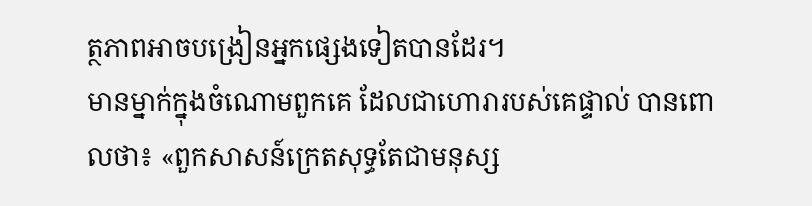ត្ថភាពអាចបង្រៀនអ្នកផ្សេងទៀតបានដែរ។
មានម្នាក់ក្នុងចំណោមពួកគេ ដែលជាហោរារបស់គេផ្ទាល់ បានពោលថា៖ «ពួកសាសន៍ក្រេតសុទ្ធតែជាមនុស្ស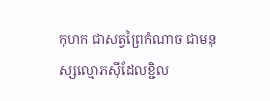កុហក ជាសត្វព្រៃកំណាច ជាមនុស្សល្មោភស៊ីដែលខ្ជិល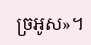ច្រអូស»។